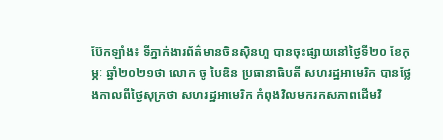ប៊ែកឡាំង៖ ទីភ្នាក់ងារព័ត៌មានចិនស៊ិនហួ បានចុះផ្សាយនៅថ្ងៃទី២០ ខែកុម្ភៈ ឆ្នាំ២០២១ថា លោក ចូ បៃឌិន ប្រធានាធិបតី សហរដ្ឋអាមេរិក បានថ្លែងកាលពីថ្ងៃសុក្រថា សហរដ្ឋអាមេរិក កំពុងវិលមករកសភាពដើមវិ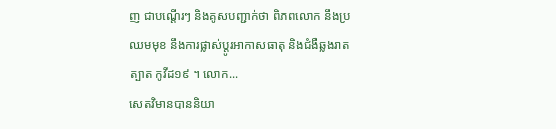ញ ជាបណ្តើរៗ និងគូសបញ្ជាក់ថា ពិភពលោក នឹងប្រឈមមុខ នឹងការផ្លាស់ប្តូរអាកាសធាតុ និងជំងឺឆ្លងរាតត្បាត កូវីដ១៩ ។ លោក...
សេតវិមានបាននិយា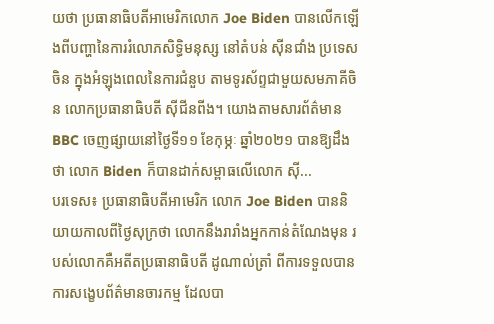យថា ប្រធានាធិបតីអាមេរិកលោក Joe Biden បានលើកឡើងពីបញ្ហានៃការរំលោភសិទ្ធិមនុស្ស នៅតំបន់ ស៊ីនជាំង ប្រទេសចិន ក្នុងអំឡុងពេលនៃការជំនួប តាមទូរស័ព្ទជាមួយសមភាគីចិន លោកប្រធានាធិបតី ស៊ីជីនពីង។ យោងតាមសារព័ត៌មាន BBC ចេញផ្សាយនៅថ្ងៃទី១១ ខែកុម្ភៈ ឆ្នាំ២០២១ បានឱ្យដឹងថា លោក Biden ក៏បានដាក់សម្ពាធលើលោក ស៊ី...
បរទេស៖ ប្រធានាធិបតីអាមេរិក លោក Joe Biden បាននិយាយកាលពីថ្ងៃសុក្រថា លោកនឹងរារាំងអ្នកកាន់តំណែងមុន របស់លោកគឺអតីតប្រធានាធិបតី ដូណាល់ត្រាំ ពីការទទួលបានការសង្ខេបព័ត៌មានចារកម្ម ដែលបា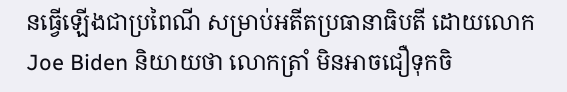នធ្វើឡើងជាប្រពៃណី សម្រាប់អតីតប្រធានាធិបតី ដោយលោក Joe Biden និយាយថា លោកត្រាំ មិនអាចជឿទុកចិ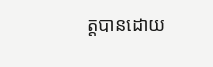ត្តបានដោយ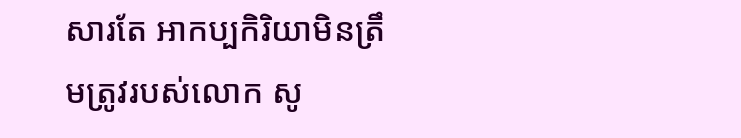សារតែ អាកប្បកិរិយាមិនត្រឹមត្រូវរបស់លោក សូ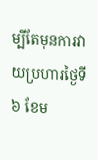ម្បីតែមុនការវាយប្រហារថ្ងៃទី ៦ ខែម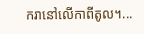ករានៅលើកាពីតូល។...